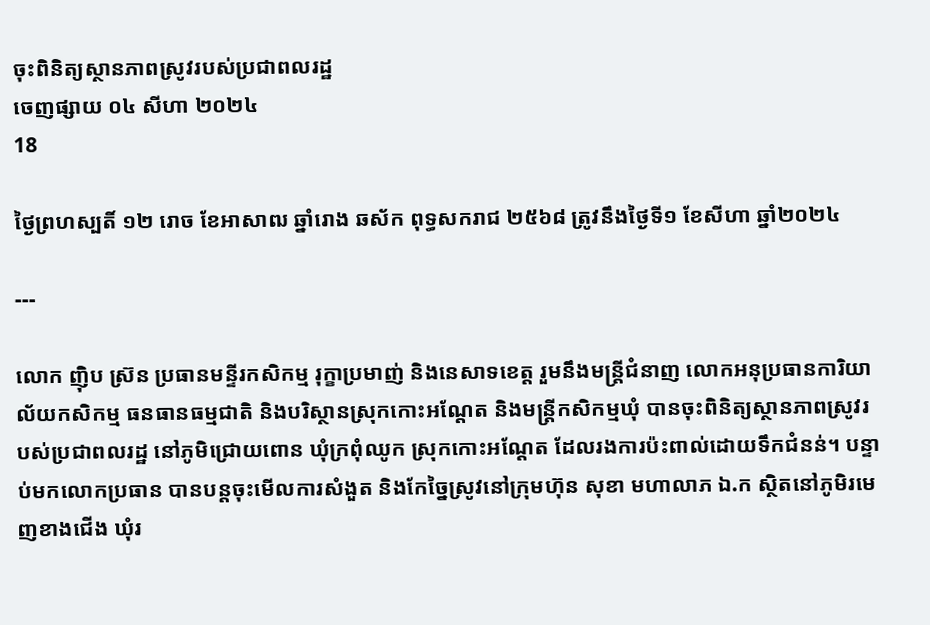ចុះពិនិត្យស្ថានភាពស្រូវរបស់ប្រជាពលរដ្ឋ
ចេញផ្សាយ ០៤ សីហា ២០២៤
18

ថ្ងៃព្រហស្បតិ៍ ១២ រោច ខែអាសាឍ ឆ្នាំរោង ឆស័ក ពុទ្ធសករាជ ២៥៦៨ ត្រូវនឹងថ្ងៃទី១ ខែសីហា ឆ្នាំ២០២៤

---

លោក ញ៉ិប ស្រ៊ន ប្រធានមន្ទីរកសិកម្ម រុក្ខាប្រមាញ់ និងនេសាទខេត្ត រួមនឹងមន្ត្រីជំនាញ លោកអនុប្រធានការិយាល័យកសិកម្ម ធនធានធម្មជាតិ និងបរិស្ថានស្រុកកោះអណ្តែត និងមន្ត្រីកសិកម្មឃុំ បានចុះពិនិត្យស្ថានភាពស្រូវរបស់ប្រជាពលរដ្ឋ នៅភូមិជ្រោយពោន ឃុំក្រពុំឈូក ស្រុកកោះអណ្ដែត ដែលរងការប៉ះពាល់ដោយទឹកជំនន់។ បន្ទាប់មកលោកប្រធាន បានបន្តចុះមើលការសំងួត និងកែច្នៃស្រូវនៅក្រុមហ៊ុន សុខា មហាលាភ ឯ.ក ស្ថិតនៅភូមិរមេញខាងជើង ឃុំរ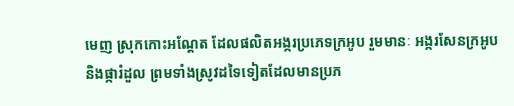មេញ ស្រុកកោះអណ្ដែត ដែលផលិតអង្ករប្រភេទក្រអូប រួមមានៈ អង្ករសែនក្រអូប និងផ្ការំដួល ព្រមទាំងស្រូវដទៃទៀតដែលមានប្រភ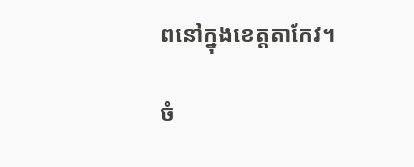ពនៅក្នុងខេត្តតាកែវ។

ចំ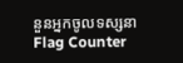នួនអ្នកចូលទស្សនា
Flag Counter